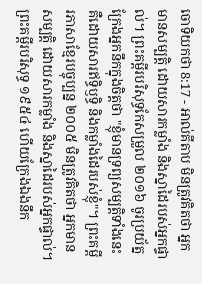ចោទិយកថា 8:17 - អាល់គីតាប មិនត្រូវគិតថា អ្នកមានសម្បត្តិ ដោយសារកម្លាំង និងស្នាដៃរបស់អ្នកផ្ទាល់។ ព្រះគម្ពីរបរិសុទ្ធកែសម្រួល ២០១៦ ចូរប្រយ័ត្នក្រែងអ្នកនឹកក្នុងចិត្តថា "ខ្ញុំមានទ្រព្យសម្បត្តិទាំងនេះ គឺដោយសារឥទ្ធិឫទ្ធិ និងកម្លាំងដៃរបស់ខ្ញុំ"។ ព្រះគម្ពីរភាសាខ្មែរបច្ចុប្បន្ន ២០០៥ មិនត្រូវគិតថា អ្នកមានសម្បត្តិ ដោយសារកម្លាំង និងស្នាដៃរបស់អ្នកផ្ទាល់។ ព្រះគម្ពីរបរិសុទ្ធ ១៩៥៤ ហើយក្រែងឯងនឹក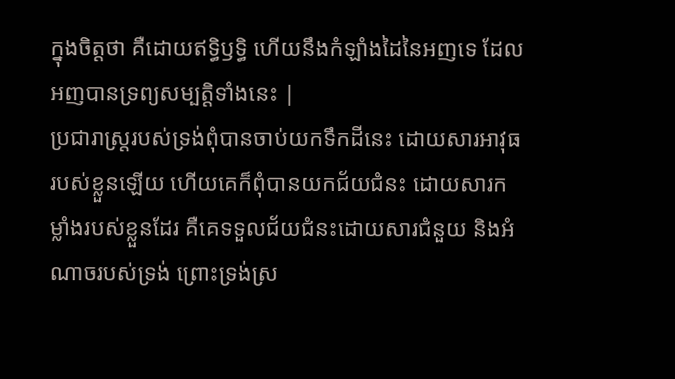ក្នុងចិត្តថា គឺដោយឥទ្ធិឫទ្ធិ ហើយនឹងកំឡាំងដៃនៃអញទេ ដែលអញបានទ្រព្យសម្បត្តិទាំងនេះ |
ប្រជារាស្ត្ររបស់ទ្រង់ពុំបានចាប់យកទឹកដីនេះ ដោយសារអាវុធរបស់ខ្លួនឡើយ ហើយគេក៏ពុំបានយកជ័យជំនះ ដោយសារកម្លាំងរបស់ខ្លួនដែរ គឺគេទទួលជ័យជំនះដោយសារជំនួយ និងអំណាចរបស់ទ្រង់ ព្រោះទ្រង់ស្រ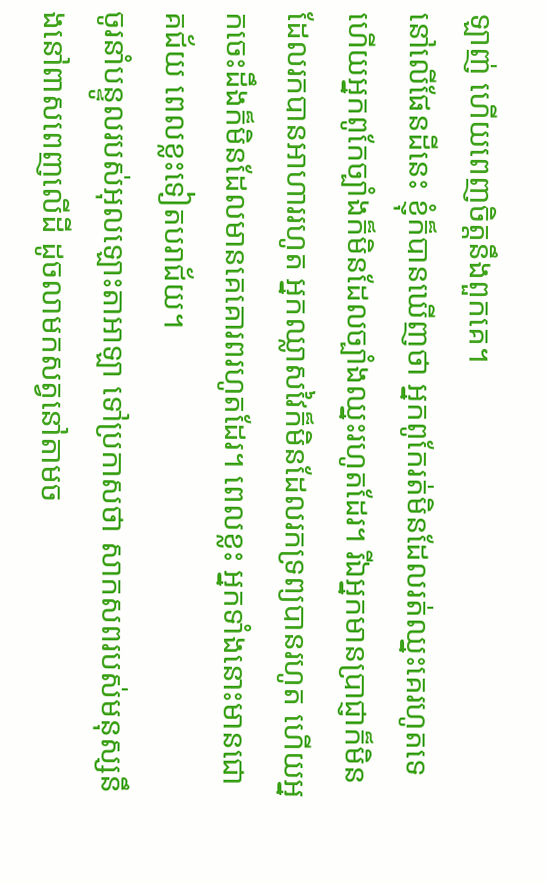ឡាញ់ ហើយពេញចិត្តនឹងពួកគេ។
នៅលើផែនដីនេះ ខ្ញុំក៏បានឃើញថា អ្នកពូកែរត់មិនដែលរត់ឈ្នះគេរហូតទេ ហើយអ្នកពូកែច្បាំងក៏មិនដែលច្បាំងឈ្នះរហូតដែរ។ រីឯអ្នកមានប្រាជ្ញាក៏មិនដែលរកបានអាហាររហូត អ្នកឈ្លាសវៃក៏មិនដែលរកទ្រព្យបានរហូត ហើយអ្នកចេះដឹងក៏មិនដែលមានគេគោរពរហូតដែរ។ ពេលខ្លះ អ្នកទាំងនោះមានជោគជ័យ ពេលខ្លះទៀតបរាជ័យ។
ចូរនាំបន្ទូលរបស់អុលឡោះតាអាឡា ទៅប្រកាសថា សាកសពរបស់មនុស្សនឹងនៅពាសពេញលើដី ដូចលាមកសត្វនៅតាមច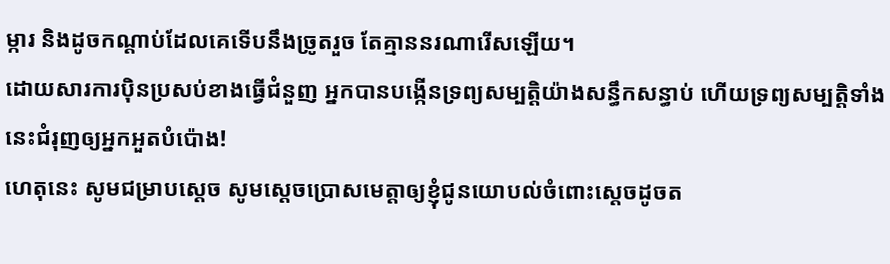ម្ការ និងដូចកណ្ដាប់ដែលគេទើបនឹងច្រូតរួច តែគ្មាននរណារើសឡើយ។
ដោយសារការប៉ិនប្រសប់ខាងធ្វើជំនួញ អ្នកបានបង្កើនទ្រព្យសម្បត្តិយ៉ាងសន្ធឹកសន្ធាប់ ហើយទ្រព្យសម្បត្តិទាំងនេះជំរុញឲ្យអ្នកអួតបំប៉ោង!
ហេតុនេះ សូមជម្រាបស្តេច សូមស្តេចប្រោសមេត្តាឲ្យខ្ញុំជូនយោបល់ចំពោះស្តេចដូចត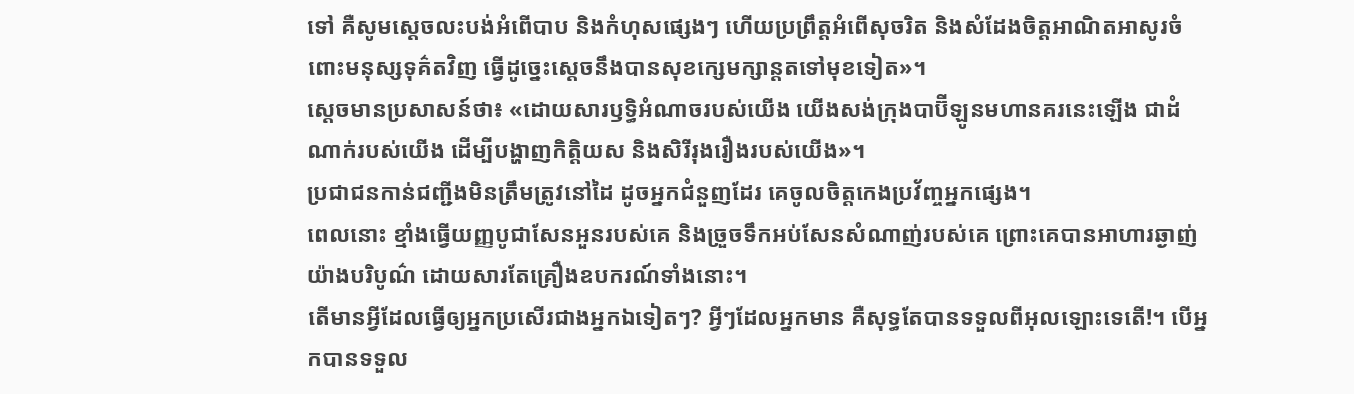ទៅ គឺសូមស្តេចលះបង់អំពើបាប និងកំហុសផ្សេងៗ ហើយប្រព្រឹត្តអំពើសុចរិត និងសំដែងចិត្តអាណិតអាសូរចំពោះមនុស្សទុគ៌តវិញ ធ្វើដូច្នេះស្តេចនឹងបានសុខក្សេមក្សាន្តតទៅមុខទៀត»។
ស្តេចមានប្រសាសន៍ថា៖ «ដោយសារឫទ្ធិអំណាចរបស់យើង យើងសង់ក្រុងបាប៊ីឡូនមហានគរនេះឡើង ជាដំណាក់របស់យើង ដើម្បីបង្ហាញកិត្តិយស និងសិរីរុងរឿងរបស់យើង»។
ប្រជាជនកាន់ជញ្ជីងមិនត្រឹមត្រូវនៅដៃ ដូចអ្នកជំនួញដែរ គេចូលចិត្តកេងប្រវ័ញ្ចអ្នកផ្សេង។
ពេលនោះ ខ្មាំងធ្វើយញ្ញបូជាសែនអួនរបស់គេ និងច្រួចទឹកអប់សែនសំណាញ់របស់គេ ព្រោះគេបានអាហារឆ្ងាញ់យ៉ាងបរិបូណ៌ ដោយសារតែគ្រឿងឧបករណ៍ទាំងនោះ។
តើមានអ្វីដែលធ្វើឲ្យអ្នកប្រសើរជាងអ្នកឯទៀតៗ? អ្វីៗដែលអ្នកមាន គឺសុទ្ធតែបានទទួលពីអុលឡោះទេតើ!។ បើអ្នកបានទទួល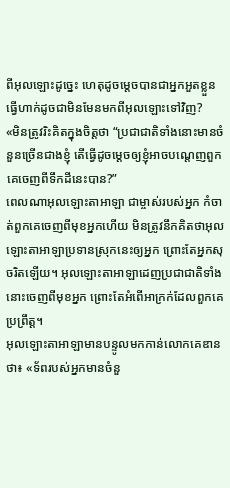ពីអុលឡោះដូច្នេះ ហេតុដូចម្ដេចបានជាអ្នកអួតខ្លួន ធ្វើហាក់ដូចជាមិនមែនមកពីអុលឡោះទៅវិញ?
«មិនត្រូវរិះគិតក្នុងចិត្តថា “ប្រជាជាតិទាំងនោះមានចំនួនច្រើនជាងខ្ញុំ តើធ្វើដូចម្តេចឲ្យខ្ញុំអាចបណ្តេញពួកគេចេញពីទឹកដីនេះបាន?”
ពេលណាអុលឡោះតាអាឡា ជាម្ចាស់របស់អ្នក កំចាត់ពួកគេចេញពីមុខអ្នកហើយ មិនត្រូវនឹកគិតថាអុលឡោះតាអាឡាប្រទានស្រុកនេះឲ្យអ្នក ព្រោះតែអ្នកសុចរិតឡើយ។ អុលឡោះតាអាឡាដេញប្រជាជាតិទាំងនោះចេញពីមុខអ្នក ព្រោះតែអំពើអាក្រក់ដែលពួកគេប្រព្រឹត្ត។
អុលឡោះតាអាឡាមានបន្ទូលមកកាន់លោកគេឌានថា៖ «ទ័ពរបស់អ្នកមានចំនួ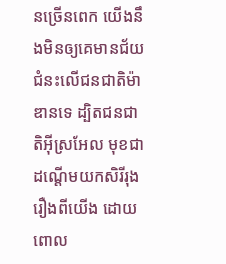នច្រើនពេក យើងនឹងមិនឲ្យគេមានជ័យជំនះលើជនជាតិម៉ាឌានទេ ដ្បិតជនជាតិអ៊ីស្រអែល មុខជាដណ្តើមយកសិរីរុងរឿងពីយើង ដោយពោល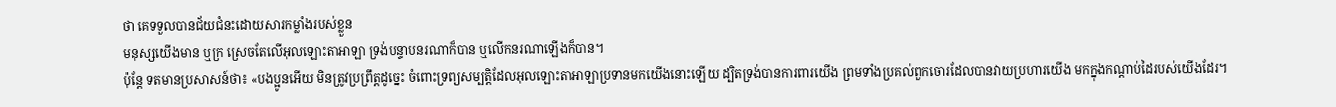ថា គេទទួលបានជ័យជំនះដោយសារកម្លាំងរបស់ខ្លួន
មនុស្សយើងមាន ឬក្រ ស្រេចតែលើអុលឡោះតាអាឡា ទ្រង់បន្ទាបនរណាក៏បាន ឬលើកនរណាឡើងក៏បាន។
ប៉ុន្តែ ទតមានប្រសាសន៍ថា៖ «បងប្អូនអើយ មិនត្រូវប្រព្រឹត្តដូច្នេះ ចំពោះទ្រព្យសម្បត្តិដែលអុលឡោះតាអាឡាប្រទានមកយើងនោះឡើយ ដ្បិតទ្រង់បានការពារយើង ព្រមទាំងប្រគល់ពួកចោរដែលបានវាយប្រហារយើង មកក្នុងកណ្តាប់ដៃរបស់យើងដែរ។